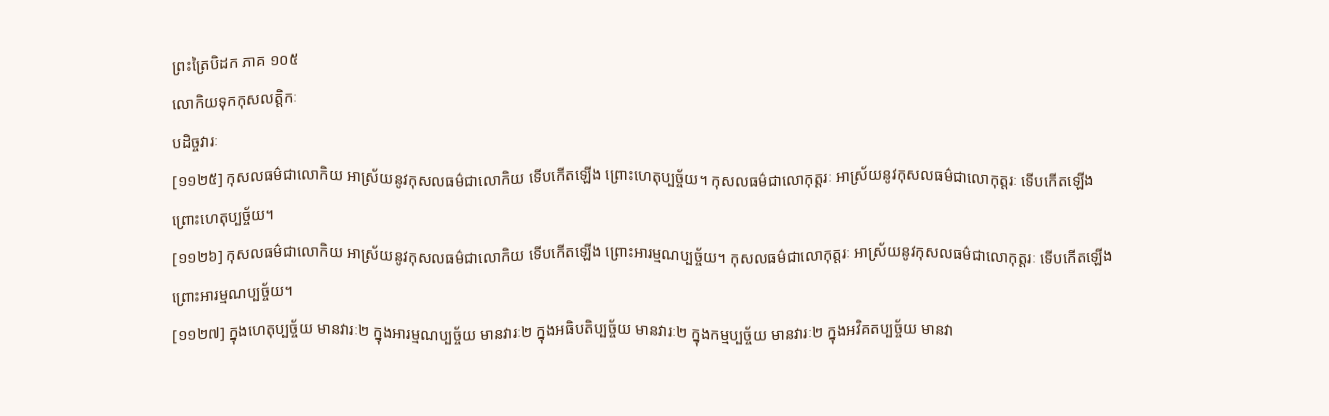ព្រះត្រៃបិដក ភាគ ១០៥
លោកិយទុកកុសលត្តិកៈ
បដិច្ចវារៈ
[១១២៥] កុសលធម៌ជាលោកិយ អាស្រ័យនូវកុសលធម៌ជាលោកិយ ទើបកើតឡើង ព្រោះហេតុប្បច្ច័យ។ កុសលធម៌ជាលោកុត្តរៈ អាស្រ័យនូវកុសលធម៌ជាលោកុត្តរៈ ទើបកើតឡើង ព្រោះហេតុប្បច្ច័យ។
[១១២៦] កុសលធម៌ជាលោកិយ អាស្រ័យនូវកុសលធម៌ជាលោកិយ ទើបកើតឡើង ព្រោះអារម្មណប្បច្ច័យ។ កុសលធម៌ជាលោកុត្តរៈ អាស្រ័យនូវកុសលធម៌ជាលោកុត្តរៈ ទើបកើតឡើង ព្រោះអារម្មណប្បច្ច័យ។
[១១២៧] ក្នុងហេតុប្បច្ច័យ មានវារៈ២ ក្នុងអារម្មណប្បច្ច័យ មានវារៈ២ ក្នុងអធិបតិប្បច្ច័យ មានវារៈ២ ក្នុងកម្មប្បច្ច័យ មានវារៈ២ ក្នុងអវិគតប្បច្ច័យ មានវា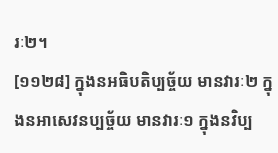រៈ២។
[១១២៨] ក្នុងនអធិបតិប្បច្ច័យ មានវារៈ២ ក្នុងនអាសេវនប្បច្ច័យ មានវារៈ១ ក្នុងនវិប្ប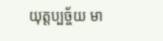យុត្តប្បច្ច័យ មា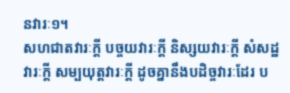នវារៈ១។
សហជាតវារៈក្តី បច្ចយវារៈក្តី និស្សយវារៈក្តី សំសដ្ឋវារៈក្តី សម្បយុត្តវារៈក្តី ដូចគ្នានឹងបដិច្ចវារៈដែរ ប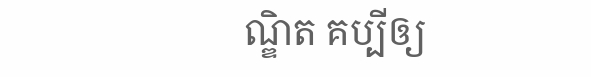ណ្ឌិត គប្បីឲ្យ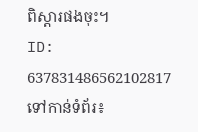ពិស្តារផងចុះ។
ID: 637831486562102817
ទៅកាន់ទំព័រ៖